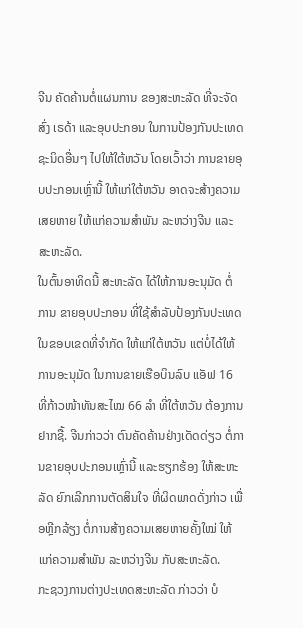ຈີນ ຄັດຄ້ານຕໍ່ແຜນການ ຂອງສະຫະລັດ ທີ່ຈະຈັດສົ່ງ ເຣດ້າ ແລະອຸບປະກອນ ໃນການປ້ອງກັນປະເທດ ຊະນິດອື່ນໆ ໄປໃຫ້ໃຕ້ຫວັນ ໂດຍເວົ້າວ່າ ການຂາຍອຸບປະກອນເຫຼົ່ານີ້ ໃຫ້ແກ່ໃຕ້ຫວັນ ອາດຈະສ້າງຄວາມເສຍຫາຍ ໃຫ້ແກ່ຄວາມສຳພັນ ລະຫວ່າງຈີນ ແລະສະຫະລັດ.
ໃນຕົ້ນອາທິດນີ້ ສະຫະລັດ ໄດ້ໃຫ້ການອະນຸມັດ ຕໍ່ການ ຂາຍອຸບປະກອນ ທີ່ໃຊ້ສຳລັບປ້ອງກັນປະເທດ ໃນຂອບເຂດທີ່ຈຳກັດ ໃຫ້ແກ່ໃຕ້ຫວັນ ແຕ່ບໍ່ໄດ້ໃຫ້ການອະນຸມັດ ໃນການຂາຍເຮືອບິນລົບ ແອັຟ 16 ທີ່ກ້າວໜ້າທັນສະໄໝ 66 ລຳ ທີ່ໃຕ້ຫວັນ ຕ້ອງການຢາກຊື້. ຈີນກ່າວວ່າ ຕົນຄັດຄ້ານຢ່າງເດັດດ່ຽວ ຕໍ່ການຂາຍອຸບປະກອນເຫຼົ່ານີ້ ແລະຮຽກຮ້ອງ ໃຫ້ສະຫະລັດ ຍົກເລີກການຕັດສິນໃຈ ທີ່ຜິດພາດດັ່ງກ່າວ ເພື່ອຫຼີກລ້ຽງ ຕໍ່ການສ້າງຄວາມເສຍຫາຍຄັ້ງໃໝ່ ໃຫ້ແກ່ຄວາມສຳພັນ ລະຫວ່າງຈີນ ກັບສະຫະລັດ.
ກະຊວງການຕ່າງປະເທດສະຫະລັດ ກ່າວວ່າ ບໍ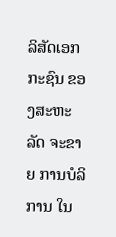ລິສັດເອກກະຊົນ ຂອງສະຫະລັດ ຈະຂາຍ ການບໍລິການ ໃນ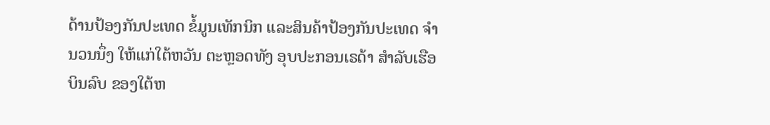ດ້ານປ້ອງກັນປະເທດ ຂໍ້ມູນເທັກນິກ ແລະສິນຄ້າປ້ອງກັນປະເທດ ຈຳນວນນຶ່ງ ໃຫ້ແກ່ໃຕ້ຫວັນ ຕະຫຼອດທັງ ອຸບປະກອນເຣດ້າ ສຳລັບເຮືອບິນລົບ ຂອງໃຕ້ຫ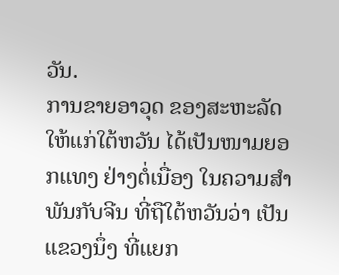ວັນ.
ການຂາຍອາວຸດ ຂອງສະຫະລັດ ໃຫ້ແກ່ໃຕ້ຫວັນ ໄດ້ເປັນໜາມຍອກແທງ ຢ່າງຕໍ່ເນື່ອງ ໃນຄວາມສຳພັນກັບຈີນ ທີ່ຖືໃຕ້ຫວັນວ່າ ເປັນແຂວງນຶ່ງ ທີ່ແຍກ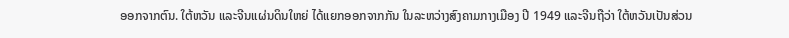ອອກຈາກຕົນ. ໃຕ້ຫວັນ ແລະຈີນແຜ່ນດິນໃຫຍ່ ໄດ້ແຍກອອກຈາກກັນ ໃນລະຫວ່າງສົງຄາມກາງເມືອງ ປີ 1949 ແລະຈີນຖືວ່າ ໃຕ້ຫວັນເປັນສ່ວນ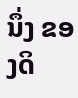ນຶ່ງ ຂອງດິ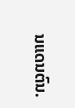ນແດນຕົນ.